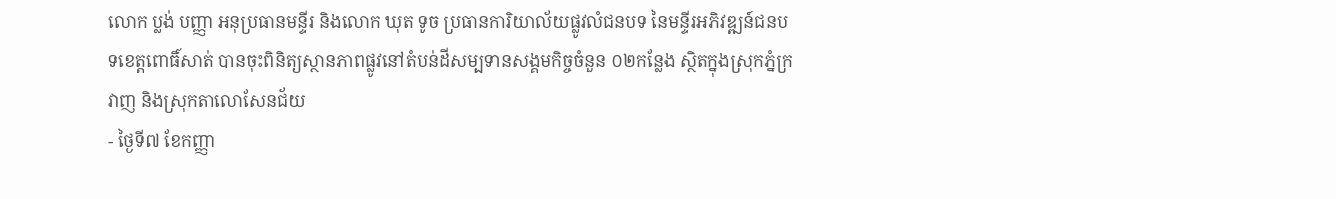លោក ប្លង់ បញ្ញា អនុប្រធានមន្ទីរ និងលោក ឃុត ទូច ប្រធានការិយាល័យផ្លូវលំជនបទ នៃមន្ទីរអភិវឌ្ឍន៍ជនបទខេត្តពោធិ៍សាត់ បានចុះពិនិត្យស្ថានភាពផ្លូវនៅតំបន់ដីសម្បទានសង្គមកិច្ចចំនួន ០២កន្លែង ស្ថិតក្នុងស្រុកភ្នំក្រវាញ និងស្រុកតាលោសែនជ័យ
- ថ្ងៃទី៧ ខែកញ្ញា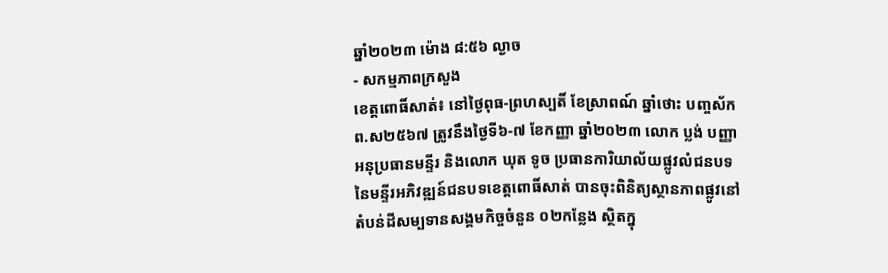ឆ្នាំ២០២៣ ម៉ោង ៨:៥៦ ល្ងាច
- សកម្មភាពក្រសួង
ខេត្តពោធិ៍សាត់៖ នៅថ្ងៃពុធ-ព្រហស្បតិ៍ ខែស្រាពណ៍ ឆ្នាំថោះ បញ្ចស័ក ព.ស២៥៦៧ ត្រូវនឹងថ្ងៃទី៦-៧ ខែកញ្ញា ឆ្នាំ២០២៣ លោក ប្លង់ បញ្ញា អនុប្រធានមន្ទីរ និងលោក ឃុត ទូច ប្រធានការិយាល័យផ្លូវលំជនបទ នៃមន្ទីរអភិវឌ្ឍន៍ជនបទខេត្តពោធិ៍សាត់ បានចុះពិនិត្យស្ថានភាពផ្លូវនៅតំបន់ដីសម្បទានសង្គមកិច្ចចំនួន ០២កន្លែង ស្ថិតក្នុ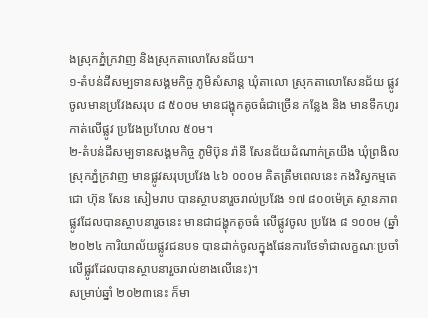ងស្រុកភ្នំក្រវាញ និងស្រុកតាលោសែនជ័យ។
១-តំបន់ដីសម្បទានសង្គមកិច្ច ភូមិសំសាន្ត ឃុំតាលោ ស្រុកតាលោសែនជ័យ ផ្លូវចូលមានប្រវែងសរុប ៨ ៥០០ម មានជង្ហុកតូចធំជាច្រើន កន្លែង និង មានទឹកហូរកាត់លើផ្លូវ ប្រវែងប្រហែល ៥០ម។
២-តំបន់ដីសម្បទានសង្គមកិច្ច ភូមិប៊ុន រ៉ានី សែនជ័យដំណាក់ត្រយឹង ឃុំព្រងិល ស្រុកភ្នំក្រវាញ មានផ្លូវសរុបប្រវែង ៤៦ ០០០ម គិតត្រឹមពេលនេះ កងវិស្វកម្មតេជោ ហ៊ុន សែន សៀមរាប បានស្ថាបនារួចរាល់ប្រវែង ១៧ ៨០០ម៉េត្រ ស្ថានភាពផ្លូវដែលបានស្ថាបនារួចនេះ មានជាជង្ហុកតូចធំ លើផ្លូវចូល ប្រវែង ៨ ១០០ម (ឆ្នាំ២០២៤ ការិយាល័យផ្លូវជនបទ បានដាក់ចូលក្នុងផែនការថែទាំជាលក្ខណៈប្រចាំលើផ្លូវដែលបានស្ថាបនារួចរាល់ខាងលើនេះ)។
សម្រាប់ឆ្នាំ ២០២៣នេះ ក៏មា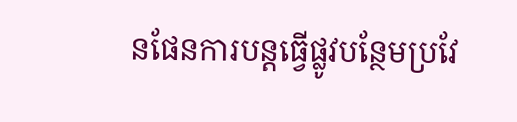នផែនការបន្តធ្វើផ្លូវបន្ថែមប្រវែ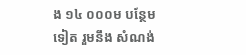ង ១៤ ០០០ម បន្ថែមទៀត រួមនឹង សំណង់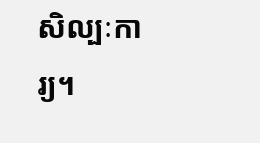សិល្បៈការ្យ។